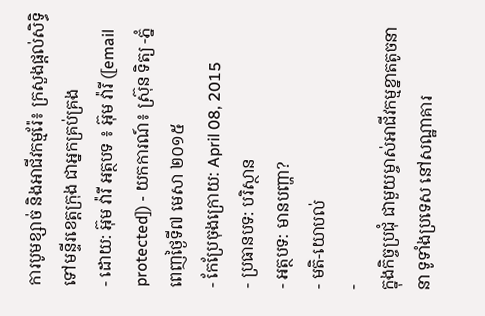ការបូមខ្សាច់ និងអាជីវកម្មរ៉ែ៖ ក្រសួងផ្ដល់សិទ្ធិទៅមន្ទីរខេត្តក្រុង ជាអ្នកគ្រប់គ្រង
- ដោយ: អ៊ុម វ៉ារី អត្ថបទ ៖ អ៊ុម វ៉ារី ([email protected]) - យកការណ៍៖ ស្រ៊ុន ទិត្យ -ភ្នំពេញថ្ងៃទី៧ មេសា ២០១៥
- កែប្រែចុងក្រោយ: April 08, 2015
- ប្រធានបទ: បរិស្ថាន
- អត្ថបទ: មានបញ្ហា?
- មតិ-យោបល់
-
ក្នុងកិច្ចប្រជុំ ជាមួយម្ចាស់អាជីវកម្មខ្នាតតូចនានា ទូទាំងប្រទេស នៅសណ្ឋាគារ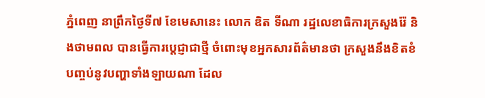ភ្នំពេញ នាព្រឹកថ្ងៃទី៧ ខែមេសានេះ លោក ឌិត ទីណា រដ្ឋលេខាធិការក្រសួងរ៉ែ និងថាមពល បានធ្វើការប្តេជ្ញាជាថ្មី ចំពោះមុខអ្នកសារព័ត៌មានថា ក្រសួងនឹងខិតខំ បញ្ចប់នូវបញ្ហាទាំងឡាយណា ដែល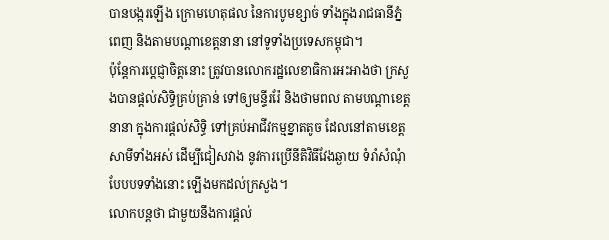បានបង្ករឡើង ក្រោមហេតុផល នៃការបូមខ្សាច់ ទាំងក្នុងរាជធានីភ្នំពេញ និងតាមបណ្តាខេត្តនានា នៅទូទាំងប្រទេសកម្ពុជា។
ប៉ុន្តែការប្ដេជ្ញាចិត្តនោះ ត្រូវបានលោករដ្ឋលេខាធិការអះអាងថា ក្រសួងបានផ្តល់សិទ្ធិគ្រប់គ្រាន់ ទៅឲ្យមន្ទីររ៉ែ និងថាមពល តាមបណ្តាខេត្តនានា ក្នុងការផ្តល់សិទ្ធិ ទៅគ្រប់អាជីវកម្មខ្នាតតូច ដែលនៅតាមខេត្តសាមីទាំងអស់ ដើម្បីជៀសវាង នូវការប្រើនីតិវិធីវែងឆ្ងាយ ទំរាំសំណុំបែបបទទាំងនោះ ឡើងមកដល់ក្រសួង។
លោកបន្តថា ជាមួយនឹងការផ្តល់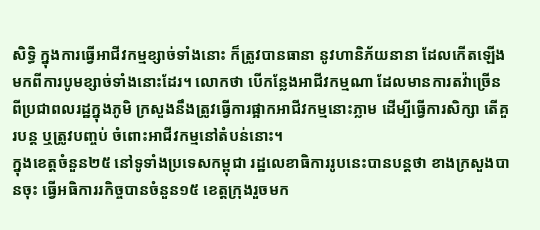សិទ្ធិ ក្នុងការធ្វើអាជីវកម្មខ្សាច់ទាំងនោះ ក៏ត្រូវបានធានា នូវហានិភ័យនានា ដែលកើតឡើង មកពីការបូមខ្សាច់ទាំងនោះដែរ។ លោកថា បើកន្លែងអាជីវកម្មណា ដែលមានការតវ៉ាច្រើន ពីប្រជាពលរដ្ឋក្នុងភូមិ ក្រសួងនឹងត្រូវធ្វើការផ្អាកអាជីវកម្មនោះភ្លាម ដើម្បីធ្វើការសិក្សា តើគួរបន្ត ឬត្រូវបញ្ចប់ ចំពោះអាជីវកម្មនៅតំបន់នោះ។
ក្នុងខេត្តចំនួន២៥ នៅទូទាំងប្រទេសកម្ពុជា រដ្ឋលេខាធិការរូបនេះបានបន្តថា ខាងក្រសួងបានចុះ ធ្វើអធិការរកិច្ចបានចំនួន១៥ ខេត្តក្រុងរួចមក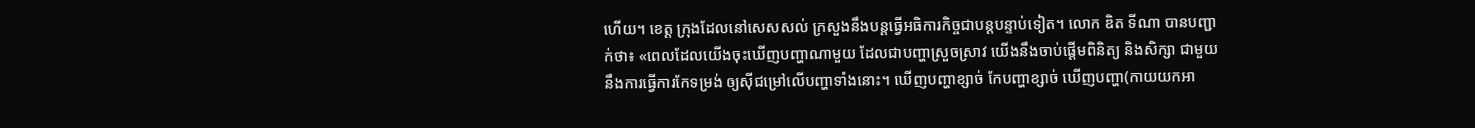ហើយ។ ខេត្ត ក្រុងដែលនៅសេសសល់ ក្រសួងនឹងបន្តធ្វើអធិការកិច្ចជាបន្តបន្ទាប់ទៀត។ លោក ឌិត ទីណា បានបញ្ជាក់ថា៖ «ពេលដែលយើងចុះឃើញបញ្ហាណាមួយ ដែលជាបញ្ហាស្រួចស្រាវ យើងនឹងចាប់ផ្តើមពិនិត្យ និងសិក្សា ជាមួយនឹងការធ្វើការកែទម្រង់ ឲ្យស៊ីជម្រៅលើបញ្ហាទាំងនោះ។ ឃើញបញ្ហាខ្សាច់ កែបញ្ហាខ្សាច់ ឃើញបញ្ហា(កាយយកអា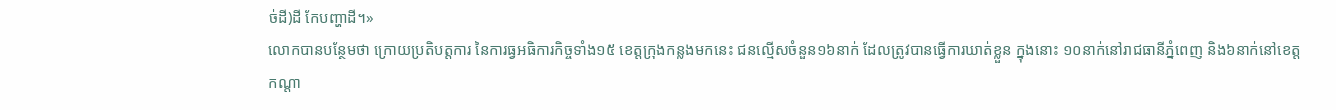ច់ដី)ដី កែបញ្ហាដី។»
លោកបានបន្ថែមថា ក្រោយប្រតិបត្តការ នៃការធ្វអធិការកិច្ចទាំង១៥ ខេត្តក្រុងកន្លងមកនេះ ជនល្មើសចំនួន១៦នាក់ ដែលត្រូវបានធ្វើការឃាត់ខ្លួន ក្នុងនោះ ១០នាក់នៅរាជធានីភ្នំពេញ និង៦នាក់នៅខេត្តកណ្តា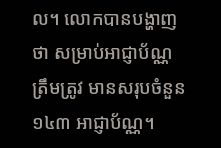ល។ លោកបានបង្ហាញថា សម្រាប់អាជ្ញាប័ណ្ណត្រឹមត្រូវ មានសរុបចំនួន១៤៣ អាជ្ញាប័ណ្ណ។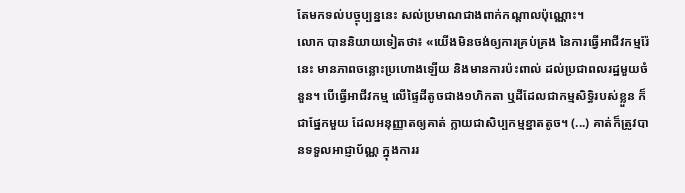តែមកទល់បច្ចុប្បន្ននេះ សល់ប្រមាណជាងពាក់កណ្តាលប៉ុណ្ណោះ។
លោក បាននិយាយទៀតថា៖ «យើងមិនចង់ឲ្យការគ្រប់គ្រង នៃការធ្វើអាជីវកម្មរ៉ែនេះ មានភាពចន្លោះប្រហោងឡើយ និងមានការប៉ះពាល់ ដល់ប្រជាពលរដ្ឋមួយចំនួន។ បើធ្វើអាជីវកម្ម លើផ្ទៃដីតូចជាង១ហិកតា ឬដីដែលជាកម្មសិទ្ធិរបស់ខ្លួន ក៏ជាផ្នែកមួយ ដែលអនុញ្ញាតឲ្យគាត់ ក្លាយជាសិប្បកម្មខ្នាតតូច។ (...) គាត់ក៏ត្រូវបានទទួលអាជ្ញាប័ណ្ណ ក្នុងការរ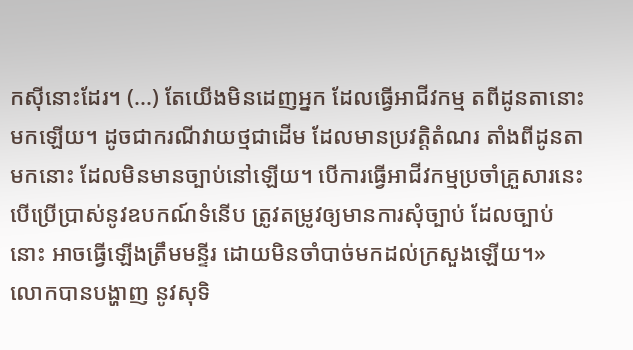កស៊ីនោះដែរ។ (...) តែយើងមិនដេញអ្នក ដែលធ្វើអាជីវកម្ម តពីដូនតានោះមកឡើយ។ ដូចជាករណីវាយថ្មជាដើម ដែលមានប្រវត្តិតំណរ តាំងពីដូនតាមកនោះ ដែលមិនមានច្បាប់នៅឡើយ។ បើការធ្វើអាជីវកម្មប្រចាំគ្រួសារនេះ បើប្រើប្រាស់នូវឧបកណ៍ទំនើប ត្រូវតម្រូវឲ្យមានការសុំច្បាប់ ដែលច្បាប់នោះ អាចធ្វើឡើងត្រឹមមន្ទីរ ដោយមិនចាំបាច់មកដល់ក្រសួងឡើយ។»
លោកបានបង្ហាញ នូវសុទិ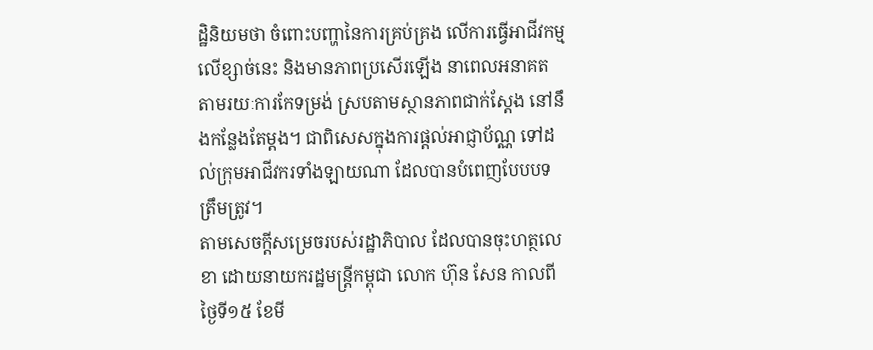ដ្ឋិនិយមថា ចំពោះបញ្ហានៃការគ្រប់គ្រង លើការធ្វើអាជីវកម្មលើខ្សាច់នេះ និងមានភាពប្រសើរឡើង នាពេលអនាគត តាមរយៈការកែទម្រង់ ស្របតាមស្ថានភាពជាក់ស្តែង នៅនឹងកន្លែងតែម្តង។ ជាពិសេសក្នុងការផ្តល់អាជ្ញាប័ណ្ណ ទៅដល់ក្រុមអាជីវករទាំងឡាយណា ដែលបានបំពេញបែបបទត្រឹមត្រូវ។
តាមសេចក្តីសម្រេចរបស់រដ្ឋាភិបាល ដែលបានចុះហត្ថលេខា ដោយនាយករដ្ឋមន្រ្តីកម្ពុជា លោក ហ៊ុន សែន កាលពីថ្ងៃទី១៥ ខែមី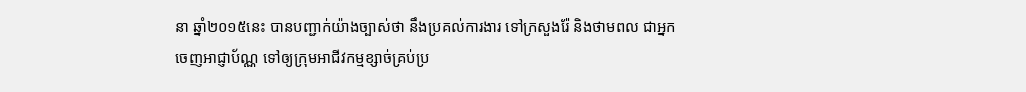នា ឆ្នាំ២០១៥នេះ បានបញ្ជាក់យ៉ាងច្បាស់ថា នឹងប្រគល់ការងារ ទៅក្រសួងរ៉ែ និងថាមពល ជាអ្នកចេញអាជ្ញាប័ណ្ណ ទៅឲ្យក្រុមអាជីវកម្មខ្សាច់គ្រប់ប្រ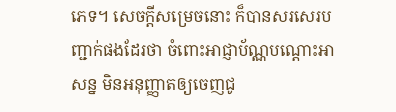ភេទ។ សេចក្តីសម្រេចនោះ ក៏បានសរសេរបញ្ជាក់ផងដែរថា ចំពោះអាជ្ញាប័ណ្ណបណ្តោះអាសន្ន មិនអនុញ្ញាតឲ្យចេញជូ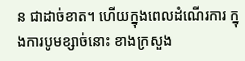ន ជាដាច់ខាត។ ហើយក្នុងពេលដំណើរការ ក្នុងការបូមខ្សាច់នោះ ខាងក្រសួង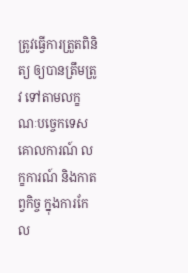ត្រូវធ្វើការត្រួតពិនិត្យ ឲ្យបានត្រឹមត្រូវ ទៅតាមលក្ខណៈបច្ចេកទេស គោលការណ៍ លក្ខការណ៍ និងកាតព្វកិច្ច ក្នុងការកែល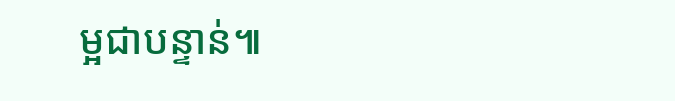ម្អជាបន្ទាន់៕